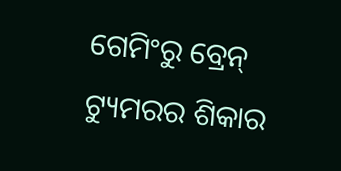ଗେମିଂରୁ ବ୍ରେନ୍ ଟ୍ୟୁମରର ଶିକାର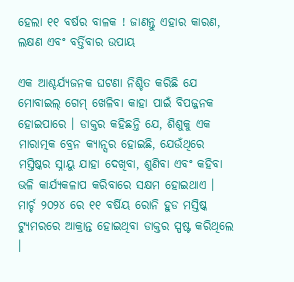ହେଲା ୧୧ ବର୍ଷର ବାଳକ ! ଜାଣନ୍ତୁ ଏହାର କାରଣ, ଲକ୍ଷଣ ଏବଂ ବର୍ତ୍ତିବାର ଉପାୟ

ଏକ ଆଶ୍ଚର୍ଯ୍ୟଜନକ ଘଟଣା ନିଶ୍ଚିତ କରିଛି ଯେ ମୋବାଇଲ୍ ଗେମ୍ ଖେଳିବା କାହା ପାଇଁ ବିପଜ୍ଜନକ ହୋଇପାରେ । ଡାକ୍ତର କହିଛନ୍ତି ଯେ, ଶିଶୁକୁ ଏକ ମାରାତ୍ମକ ବ୍ରେନ କ୍ୟାନ୍ସର ହୋଇଛି, ଯେଉଁଥିରେ ମସ୍ତିଷ୍କର ସ୍ନାୟୁ ଯାହା ଦେଖିବା, ଶୁଣିବା ଏବଂ କହିବା ଭଳି କାର୍ଯ୍ୟକଳାପ କରିବାରେ ସକ୍ଷମ ହୋଇଥାଏ ।
ମାର୍ଚ୍ଚ ୨୦୨୪ ରେ ୧୧ ବର୍ଷିୟ ରୋନି ହୁଡ ମସ୍ତିଷ୍କ ଟ୍ୟୁମରରେ ଆକ୍ରାନ୍ତ ହୋଇଥିବା ଡାକ୍ତର ସ୍ପଷ୍ଟ କରିଥିଲେ ।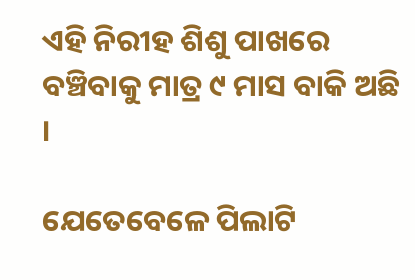ଏହି ନିରୀହ ଶିଶୁ ପାଖରେ ବଞ୍ଚିବାକୁ ମାତ୍ର ୯ ମାସ ବାକି ଅଛି ।

ଯେତେବେଳେ ପିଲାଟି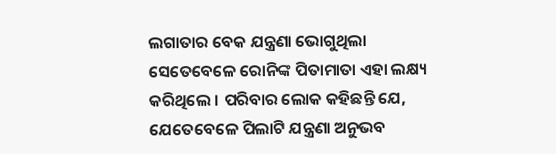ଲଗାତାର ବେକ ଯନ୍ତ୍ରଣା ଭୋଗୁଥିଲା ସେତେବେଳେ ରୋନିଙ୍କ ପିତାମାତା ଏହା ଲକ୍ଷ୍ୟ କରିଥିଲେ । ପରିବାର ଲୋକ କହିଛନ୍ତି ଯେ, ଯେତେବେଳେ ପିଲାଟି ଯନ୍ତ୍ରଣା ଅନୁଭବ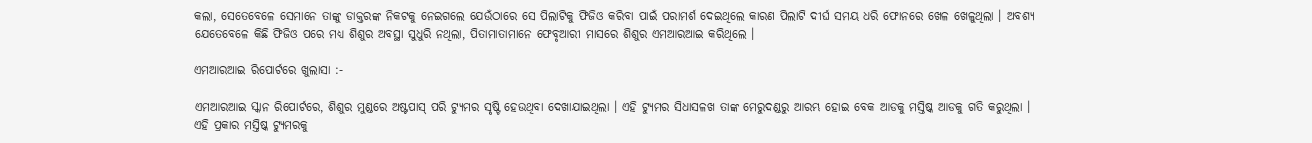କଲା, ସେତେବେଳେ ସେମାନେ ତାଙ୍କୁ ଡାକ୍ତରଙ୍କ ନିକଟକୁ ନେଇଗଲେ ଯେଉଁଠାରେ ସେ ପିଲାଟିକୁ ଫିଜିଓ କରିବା ପାଇଁ ପରାମର୍ଶ ଦେଇଥିଲେ କାରଣ ପିଲାଟି ଦୀର୍ଘ ସମୟ ଧରି ଫୋନରେ ଖେଳ ଖେଳୁଥିଲା । ଅବଶ୍ୟ ଯେତେବେଳେ କିଛି ଫିଜିଓ ପରେ ମଧ୍ୟ ଶିଶୁର ଅବସ୍ଥା ସୁଧୁରି ନଥିଲା, ପିତାମାତାମାନେ ଫେବୃଆରୀ ମାସରେ ଶିଶୁର ଏମଆରଆଇ କରିଥିଲେ ।

ଏମଆରଆଇ ରିପୋର୍ଟରେ ଖୁଲାସା :-

ଏମଆରଆଇ ସ୍କାନ ରିପୋର୍ଟରେ, ଶିଶୁର ମୁଣ୍ଡରେ ଅଷ୍ଟପାସ୍ ପରି ଟ୍ୟୁମର ସୃଷ୍ଟି ହେଉଥିବା ଦେଖାଯାଇଥିଲା । ଏହି ଟ୍ୟୁମର ସିଧାସଳଖ ତାଙ୍କ ମେରୁଦଣ୍ଡରୁ ଆରମ୍ଭ ହୋଇ ବେକ ଆଡକୁ ମସ୍ତିଷ୍କ ଆଡକୁ ଗତି କରୁଥିଲା । ଏହି ପ୍ରକାର ମସ୍ତିଷ୍କ ଟ୍ୟୁମରକୁ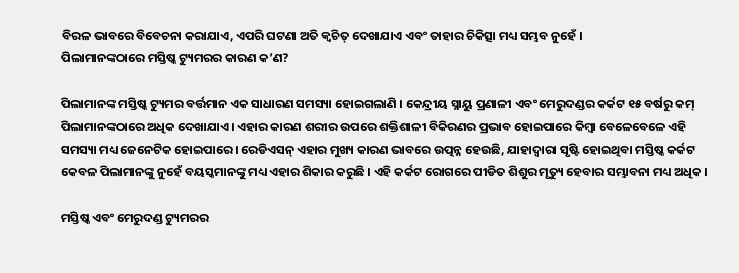ବିରଳ ଭାବରେ ବିବେଚନା କରାଯାଏ, ଏପରି ଘଟଣା ଅତି କ୍ୱଚିତ୍ ଦେଖାଯାଏ ଏବଂ ତାହାର ଚିକିତ୍ସା ମଧ୍ୟ ସମ୍ଭବ ନୁହେଁ ।
ପିଲାମାନଙ୍କଠାରେ ମସ୍ତିଷ୍କ ଟ୍ୟୁମରର କାରଣ କ’ଣ?

ପିଲାମାନଙ୍କ ମସ୍ତିଷ୍କ ଟ୍ୟୁମର ବର୍ତ୍ତମାନ ଏକ ସାଧାରଣ ସମସ୍ୟା ହୋଇଗଲାଣି । କେନ୍ଦ୍ରୀୟ ସ୍ନାୟୁ ପ୍ରଣାଳୀ ଏବଂ ମେରୁଦଣ୍ଡର କର୍କଟ ୧୫ ବର୍ଷରୁ କମ୍ ପିଲାମାନଙ୍କଠାରେ ଅଧିକ ଦେଖାଯାଏ । ଏହାର କାରଣ ଶରୀର ଉପରେ ଶକ୍ତିଶାଳୀ ବିକିରଣର ପ୍ରଭାବ ହୋଇପାରେ କିମ୍ବା ବେଳେବେଳେ ଏହି ସମସ୍ୟା ମଧ୍ୟ ଜେନେଟିକ ହୋଇପାରେ । ରେଡିଏସନ୍ ଏହାର ମୁଖ୍ୟ କାରଣ ଭାବରେ ଉତ୍ପନ୍ନ ହେଉଛି, ଯାହାଦ୍ୱାରା ସୃଷ୍ଟି ହୋଇଥିବା ମସ୍ତିଷ୍କ କର୍କଟ କେବଳ ପିଲାମାନଙ୍କୁ ନୁହେଁ ବୟସ୍କମାନଙ୍କୁ ମଧ୍ୟ ଏହାର ଶିକାର କରୁଛି । ଏହି କର୍କଟ ରୋଗରେ ପୀଡିତ ଶିଶୁର ମୃତ୍ୟୁ ହେବାର ସମ୍ଭାବନା ମଧ୍ୟ ଅଧିକ ।

ମସ୍ତିଷ୍କ ଏବଂ ମେରୁଦଣ୍ଡ ଟ୍ୟୁମରର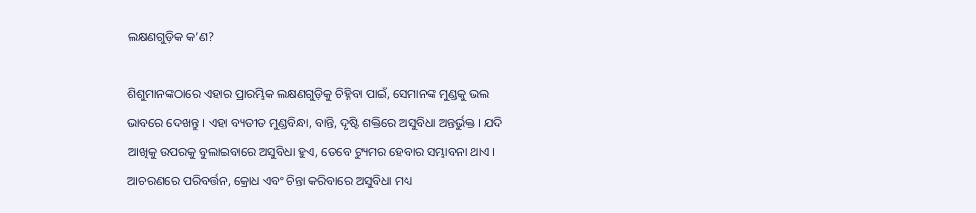ଲକ୍ଷଣଗୁଡ଼ିକ କ’ଣ?

ଶିଶୁମାନଙ୍କଠାରେ ଏହାର ପ୍ରାରମ୍ଭିକ ଲକ୍ଷଣଗୁଡ଼ିକୁ ଚିହ୍ନିବା ପାଇଁ, ସେମାନଙ୍କ ମୁଣ୍ଡକୁ ଭଲ ଭାବରେ ଦେଖନ୍ତୁ । ଏହା ବ୍ୟତୀତ ମୁଣ୍ଡବିନ୍ଧା, ବାନ୍ତି, ଦୃଷ୍ଟି ଶକ୍ତିରେ ଅସୁବିଧା ଅନ୍ତର୍ଭୁକ୍ତ । ଯଦି ଆଖିକୁ ଉପରକୁ ବୁଲାଇବାରେ ଅସୁବିଧା ହୁଏ, ତେବେ ଟ୍ୟୁମର ହେବାର ସମ୍ଭାବନା ଥାଏ । ଆଚରଣରେ ପରିବର୍ତ୍ତନ, କ୍ରୋଧ ଏବଂ ଚିନ୍ତା କରିବାରେ ଅସୁବିଧା ମଧ୍ୟ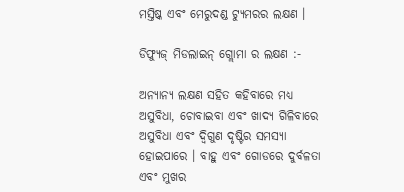ମସ୍ତିଷ୍କ ଏବଂ ମେରୁଦଣ୍ଡ ଟ୍ୟୁମରର ଲକ୍ଷଣ ।

ଡିଫ୍ୟୁଜ୍ ମିଡଲାଇନ୍ ଗ୍ଲୋମା ର ଲକ୍ଷଣ :-

ଅନ୍ୟାନ୍ୟ ଲକ୍ଷଣ ସହିତ କହିବାରେ ମଧ୍ୟ ଅସୁବିଧା, ଚୋବାଇବା ଏବଂ ଖାଦ୍ୟ ଗିଳିବାରେ ଅସୁବିଧା ଏବଂ ଦ୍ୱିଗୁଣ ଦୃଷ୍ଟିର ସମସ୍ୟା ହୋଇପାରେ । ବାହୁ ଏବଂ ଗୋଡରେ ଦୁର୍ବଳତା ଏବଂ ମୁଖର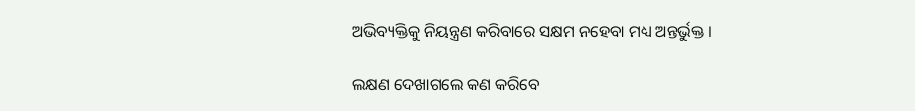ଅଭିବ୍ୟକ୍ତିକୁ ନିୟନ୍ତ୍ରଣ କରିବାରେ ସକ୍ଷମ ନହେବା ମଧ୍ୟ ଅନ୍ତର୍ଭୁକ୍ତ ।

ଲକ୍ଷଣ ଦେଖାଗଲେ କଣ କରିବେ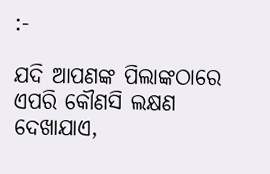:-

ଯଦି ଆପଣଙ୍କ ପିଲାଙ୍କଠାରେ ଏପରି କୌଣସି ଲକ୍ଷଣ ଦେଖାଯାଏ,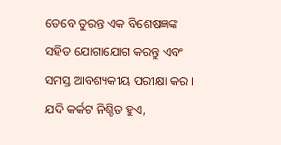ତେବେ ତୁରନ୍ତ ଏକ ବିଶେଷଜ୍ଞଙ୍କ ସହିତ ଯୋଗାଯୋଗ କରନ୍ତୁ ଏବଂ ସମସ୍ତ ଆବଶ୍ୟକୀୟ ପରୀକ୍ଷା କର । ଯଦି କର୍କଟ ନିଶ୍ଚିତ ହୁଏ,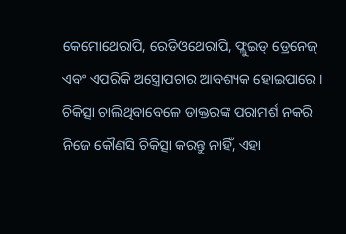କେମୋଥେରାପି, ରେଡିଓଥେରାପି, ଫ୍ଲୁଇଡ୍ ଡ୍ରେନେଜ୍ ଏବଂ ଏପରିକି ଅସ୍ତ୍ରୋପଚାର ଆବଶ୍ୟକ ହୋଇପାରେ । ଚିକିତ୍ସା ଚାଲିଥିବାବେଳେ ଡାକ୍ତରଙ୍କ ପରାମର୍ଶ ନକରି ନିଜେ କୌଣସି ଚିକିତ୍ସା କରନ୍ତୁ ନାହିଁ, ଏହା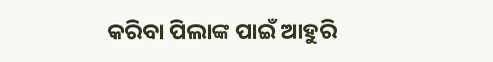କରିବା ପିଲାଙ୍କ ପାଇଁ ଆହୁରି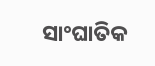ସାଂଘାତିକ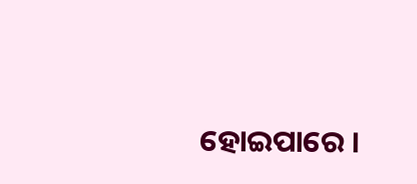ହୋଇପାରେ ।